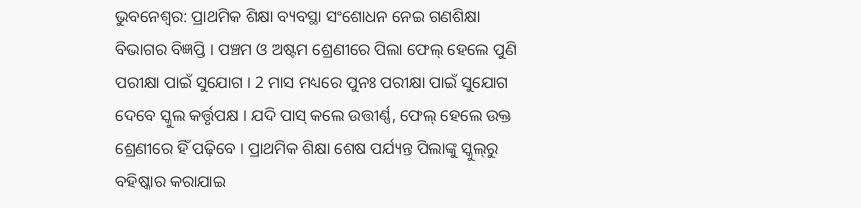ଭୁବନେଶ୍ବର: ପ୍ରାଥମିକ ଶିକ୍ଷା ବ୍ୟବସ୍ଥା ସଂଶୋଧନ ନେଇ ଗଣଶିକ୍ଷା ବିଭାଗର ବିଜ୍ଞପ୍ତି । ପଞ୍ଚମ ଓ ଅଷ୍ଟମ ଶ୍ରେଣୀରେ ପିଲା ଫେଲ୍‌ ହେଲେ ପୁଣି ପରୀକ୍ଷା ପାଇଁ ସୁଯୋଗ । 2 ମାସ ମଧ୍ୟରେ ପୁନଃ ପରୀକ୍ଷା ପାଇଁ ସୁଯୋଗ ଦେବେ ସ୍କୁଲ କର୍ତ୍ତୃପକ୍ଷ । ଯଦି ପାସ୍‌ କଲେ ଉତ୍ତୀର୍ଣ୍ଣ, ଫେଲ୍‌ ହେଲେ ଉକ୍ତ ଶ୍ରେଣୀରେ ହିଁ ପଢ଼ିବେ । ପ୍ରାଥମିକ ଶିକ୍ଷା ଶେଷ ପର୍ଯ୍ୟନ୍ତ ପିଲାଙ୍କୁ ସ୍କୁଲ୍‌ରୁ ବହିଷ୍କାର କରାଯାଇ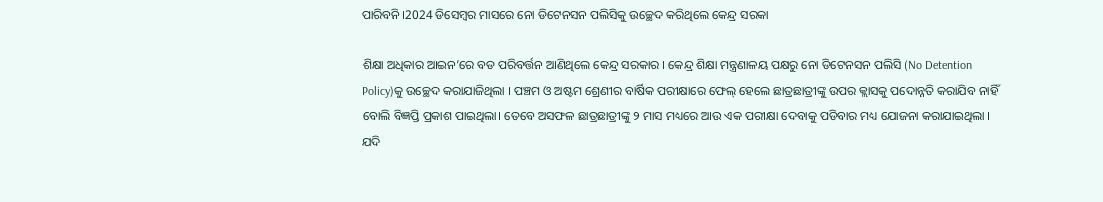ପାରିବନି ।2024 ଡିସେମ୍ବର ମାସରେ ନୋ ଡିଟେନସନ ପଲିସିକୁ ଉଚ୍ଛେଦ କରିଥିଲେ କେନ୍ଦ୍ର ସରକା

ଶିକ୍ଷା ଅଧିକାର ଆଇନ’ରେ ବଡ ପରିବର୍ତ୍ତନ ଆଣିଥିଲେ କେନ୍ଦ୍ର ସରକାର । କେନ୍ଦ୍ର ଶିକ୍ଷା ମନ୍ତ୍ରଣାଳୟ ପକ୍ଷରୁ ନୋ ଡିଟେନସନ ପଲିସି (No Detention Policy)କୁ ଉଚ୍ଛେଦ କରାଯାଜିଥିଲା । ପଞ୍ଚମ ଓ ଅଷ୍ଟମ ଶ୍ରେଣୀର ବାର୍ଷିକ ପରୀକ୍ଷାରେ ଫେଲ୍‌ ହେଲେ ଛାତ୍ରଛାତ୍ରୀଙ୍କୁ ଉପର କ୍ଲାସକୁ ପଦୋନ୍ନତି କରାଯିବ ନାହିଁ ବୋଲି ବିଜ୍ଞପ୍ତି ପ୍ରକାଶ ପାଇଥିଲା। ତେବେ ଅସଫଳ ଛାତ୍ରଛାତ୍ରୀଙ୍କୁ ୨ ମାସ ମଧ୍ୟରେ ଆଉ ଏକ ପରୀକ୍ଷା ଦେବାକୁ ପଡିବାର ମଧ୍ୟ ଯୋଜନା କରାଯାଇଥିଲା । ଯଦି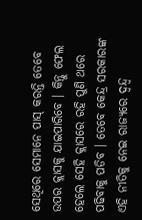ସେଥିରେ ସେମାନେ ପାସ୍ କରନ୍ତି ତେବେ ଉପର କ୍ଲାସକୁ ଯାଇପାରିବେ । କିନ୍ତୁ ଫେଲ ହେଲେ ସେହି କ୍ଲାସରେ ରହି ପୁଣି ଥରେ ପଢିବାକୁ ପଡିବ । ତେବେ କେନ୍ଦ୍ର ସରକାରଙ୍କ ଏହି ନୀତିକୁ ନେଇ ରାଜ୍ୟରେ ଦ୍ୱନ୍ଦ୍ୱ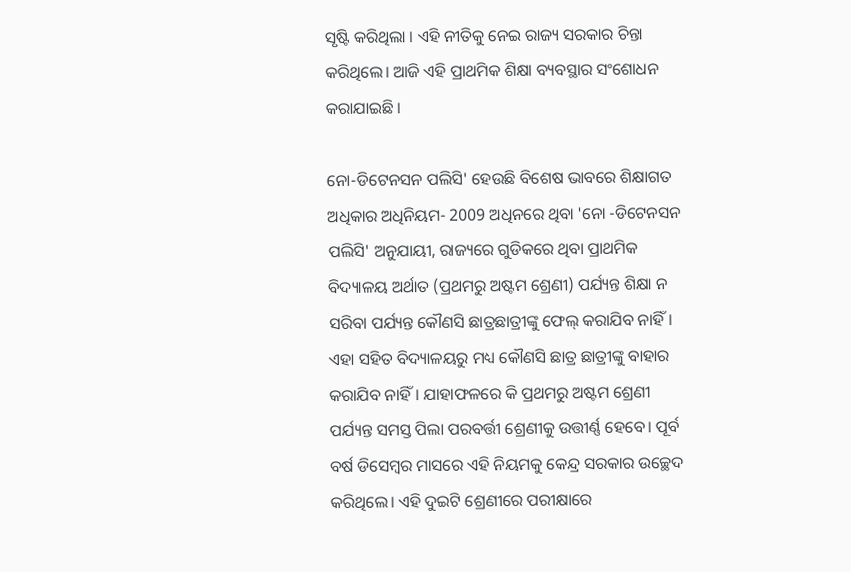ସୃଷ୍ଟି କରିଥିଲା । ଏହି ନୀତିକୁ ନେଇ ରାଜ୍ୟ ସରକାର ଚିନ୍ତା କରିଥିଲେ। ଆଜି ଏହି ପ୍ରାଥମିକ ଶିକ୍ଷା ବ୍ୟବସ୍ଥାର ସଂଶୋଧନ କରାଯାଇଛି ।

ନୋ-ଡିଟେନସନ ପଲିସି' ହେଉଛି ବିଶେଷ ଭାବରେ ଶିକ୍ଷାଗତ ଅଧିକାର ଅଧିନିୟମ- 2009 ଅଧିନରେ ଥିବା 'ନୋ -ଡିଟେନସନ ପଲିସି' ଅନୁଯାୟୀ, ରାଜ୍ୟରେ ଗୁଡିକରେ ଥିବା ପ୍ରାଥମିକ ବିଦ୍ୟାଳୟ ଅର୍ଥାତ (ପ୍ରଥମରୁ ଅଷ୍ଟମ ଶ୍ରେଣୀ) ପର୍ଯ୍ୟନ୍ତ ଶିକ୍ଷା ନ ସରିବା ପର୍ଯ୍ୟନ୍ତ କୌଣସି ଛାତ୍ରଛାତ୍ରୀଙ୍କୁ ଫେଲ୍‌ କରାଯିବ ନାହିଁ। ଏହା ସହିତ ବିଦ୍ୟାଳୟରୁ ମଧ୍ୟ କୌଣସି ଛାତ୍ର ଛାତ୍ରୀଙ୍କୁ ବାହାର କରାଯିବ ନାହିଁ। ଯାହାଫଳରେ କି ପ୍ରଥମରୁ ଅଷ୍ଟମ ଶ୍ରେଣୀ ପର୍ଯ୍ୟନ୍ତ ସମସ୍ତ ପିଲା ପରବର୍ତ୍ତୀ ଶ୍ରେଣୀକୁ ଉତ୍ତୀର୍ଣ୍ଣ ହେବେ। ପୂର୍ବ ବର୍ଷ ଡିସେମ୍ବର ମାସରେ ଏହି ନିୟମକୁ କେନ୍ଦ୍ର ସରକାର ଉଚ୍ଛେଦ କରିଥିଲେ। ଏହି ଦୁଇଟି ଶ୍ରେଣୀରେ ପରୀକ୍ଷାରେ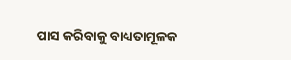ପାସ କରିବାକୁ ବାଧ୍ୟତାମୂଳକ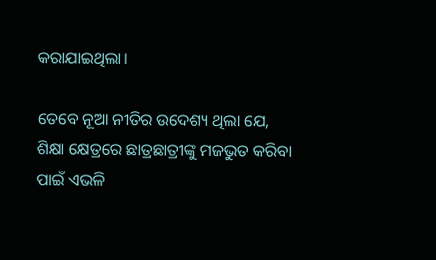କରାଯାଇଥିଲା।

ତେବେ ନୂଆ ନୀତିର ଉଦେଶ୍ୟ ଥିଲା ଯେ, ଶିକ୍ଷା କ୍ଷେତ୍ରରେ ଛାତ୍ରଛାତ୍ରୀଙ୍କୁ ମଜଭୁତ କରିବା ପାଇଁ ଏଭଳି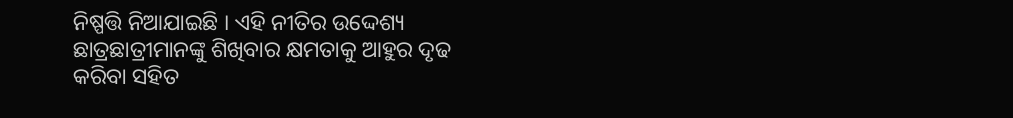ନିଷ୍ପତ୍ତି ନିଆଯାଇଛି । ଏହି ନୀତିର ଉଦ୍ଦେଶ୍ୟ ଛାତ୍ରଛାତ୍ରୀମାନଙ୍କୁ ଶିଖିବାର କ୍ଷମତାକୁ ଆହୁର ଦୃଢ କରିବା ସହିତ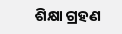ଶିକ୍ଷା ଗ୍ରହଣ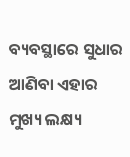ବ୍ୟବସ୍ଥାରେ ସୁଧାର ଆଣିବା ଏହାର ମୁଖ୍ୟ ଲକ୍ଷ୍ୟ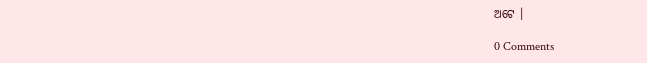ଅଟେ ।

0 Comments